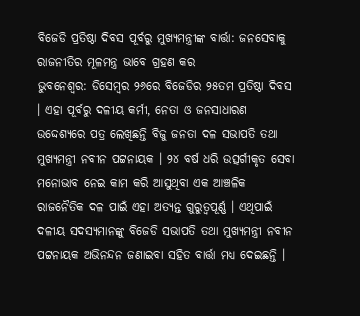ବିଜେଡି ପ୍ରତିଷ୍ଠା ଦିବସ ପୂର୍ବରୁ ମୁଖ୍ୟମନ୍ତ୍ରୀଙ୍କ ବାର୍ତ୍ତା: ଜନସେବାକୁ ରାଜନୀତିର ମୂଳମନ୍ତ୍ର ଭାବେ ଗ୍ରହଣ କର
ଭୁବନେଶ୍ୱର: ଡିସେମ୍ବର ୨୬ରେ ବିଜେଡିର ୨୫ତମ ପ୍ରତିଷ୍ଠା ଦିବସ । ଏହା ପୂର୍ବରୁ ଦଳୀୟ କର୍ମୀ, ନେତା ଓ ଜନସାଧାରଣ ଉଦ୍ଦେଶ୍ୟରେ ପତ୍ର ଲେଖିଛନ୍ତି ବିଜୁ ଜନତା ଦଳ ସଭାପତି ତଥା ମୁଖ୍ୟମନ୍ତ୍ରୀ ନବୀନ ପଟ୍ଟନାୟକ । ୨୪ ବର୍ଷ ଧରି ଉତ୍ସର୍ଗୀକୃତ ସେବା ମନୋଭାବ ନେଇ କାମ କରି ଆସୁଥିବା ଏକ ଆଞ୍ଚଳିକ ରାଜନୈତିକ ଦଳ ପାଇଁ ଏହା ଅତ୍ୟନ୍ତ ଗୁରୁତ୍ଵପୂର୍ଣ୍ଣ । ଏଥିପାଇଁ ଦଳୀୟ ସଦସ୍ୟମାନଙ୍କୁ ବିଜେଡି ସଭାପତି ତଥା ମୁଖ୍ୟମନ୍ତ୍ରୀ ନବୀନ ପଟ୍ଟନାୟକ ଅଭିନନ୍ଦନ ଜଣାଇବା ସହିତ ବାର୍ତ୍ତା ମଧ୍ୟ ଦେଇଛନ୍ତି ।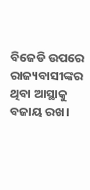ବିଜେଡି ଉପରେ ରାଜ୍ୟବାସୀଙ୍କର ଥିବା ଆସ୍ଥାକୁ ବଜାୟ ରଖ।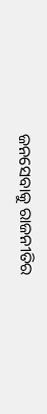ଜନସେବାକୁ ରାଜନୀତିର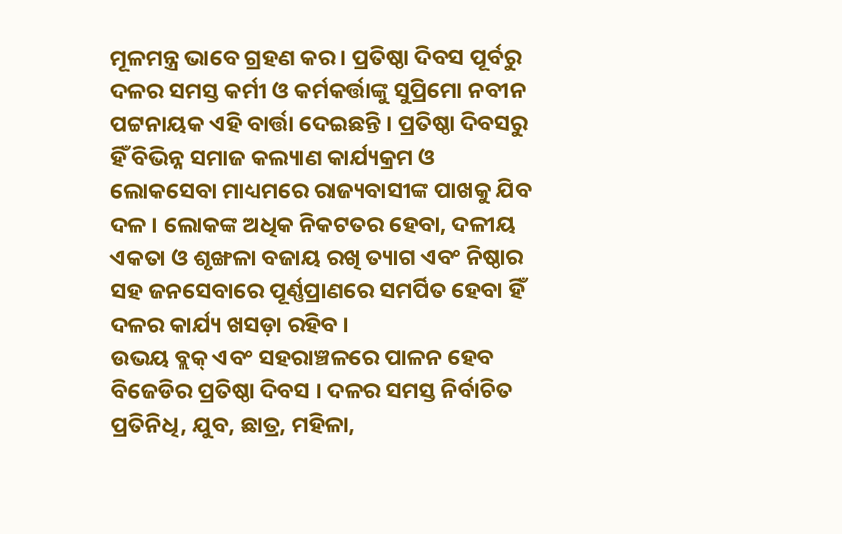ମୂଳମନ୍ତ୍ର ଭାବେ ଗ୍ରହଣ କର । ପ୍ରତିଷ୍ଠା ଦିବସ ପୂର୍ବରୁ ଦଳର ସମସ୍ତ କର୍ମୀ ଓ କର୍ମକର୍ତ୍ତାଙ୍କୁ ସୁପ୍ରିମୋ ନବୀନ ପଟ୍ଟନାୟକ ଏହି ବାର୍ତ୍ତା ଦେଇଛନ୍ତି । ପ୍ରତିଷ୍ଠା ଦିବସରୁ ହିଁ ବିଭିନ୍ନ ସମାଜ କଲ୍ୟାଣ କାର୍ଯ୍ୟକ୍ରମ ଓ ଲୋକସେବା ମାଧ୍ୟମରେ ରାଜ୍ୟବାସୀଙ୍କ ପାଖକୁ ଯିବ ଦଳ । ଲୋକଙ୍କ ଅଧିକ ନିକଟତର ହେବା, ଦଳୀୟ ଏକତା ଓ ଶୃଙ୍ଖଳା ବଜାୟ ରଖି ତ୍ୟାଗ ଏବଂ ନିଷ୍ଠାର ସହ ଜନସେବାରେ ପୂର୍ଣ୍ଣପ୍ରାଣରେ ସମର୍ପିତ ହେବା ହିଁ ଦଳର କାର୍ଯ୍ୟ ଖସଡ଼ା ରହିବ ।
ଉଭୟ ବ୍ଲକ୍ ଏବଂ ସହରାଞ୍ଚଳରେ ପାଳନ ହେବ ବିଜେଡିର ପ୍ରତିଷ୍ଠା ଦିବସ । ଦଳର ସମସ୍ତ ନିର୍ବାଚିତ ପ୍ରତିନିଧି, ଯୁବ, ଛାତ୍ର, ମହିଳା,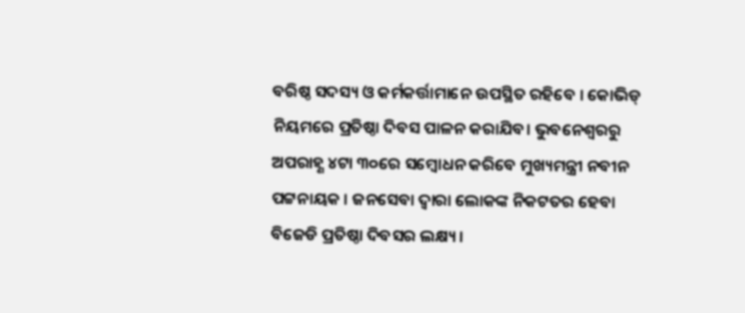ବରିଷ୍ଠ ସଦସ୍ୟ ଓ କର୍ମକର୍ତ୍ତାମାନେ ଉପସ୍ଥିତ ରହିବେ । କୋଭିଡ୍ ନିୟମରେ ପ୍ରତିଷ୍ଠା ଦିବସ ପାଳନ କରାଯିବ। ଭୁବନେଶ୍ୱରରୁ ଅପରାହ୍ଣ ୪ଟା ୩୦ରେ ସମ୍ବୋଧନ କରିବେ ମୁଖ୍ୟମନ୍ତ୍ରୀ ନବୀନ ପଟ୍ଟନାୟକ । ଜନସେବା ଦ୍ୱାରା ଲୋକଙ୍କ ନିକଟତର ହେବା ବିଜେଡି ପ୍ରତିଷ୍ଠା ଦିବସର ଲକ୍ଷ୍ୟ ।